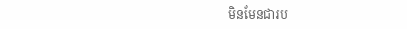មិនមែនជារប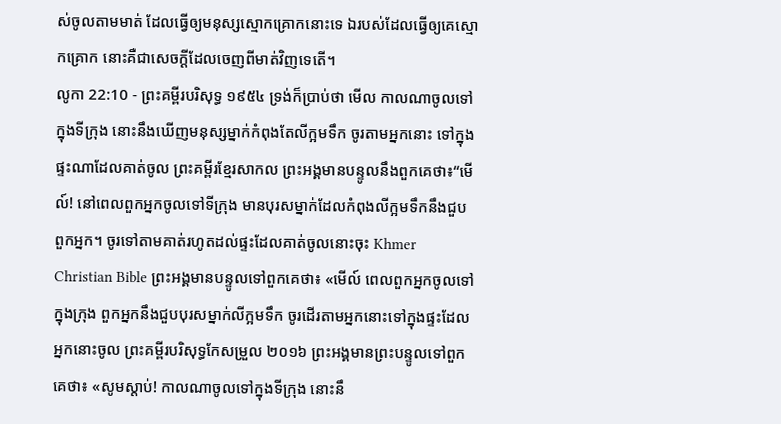ស់ចូលតាមមាត់ ដែលធ្វើឲ្យមនុស្សស្មោកគ្រោកនោះទេ ឯរបស់ដែលធ្វើឲ្យគេស្មោកគ្រោក នោះគឺជាសេចក្ដីដែលចេញពីមាត់វិញទេតើ។
លូកា 22:10 - ព្រះគម្ពីរបរិសុទ្ធ ១៩៥៤ ទ្រង់ក៏ប្រាប់ថា មើល កាលណាចូលទៅក្នុងទីក្រុង នោះនឹងឃើញមនុស្សម្នាក់កំពុងតែលីក្អមទឹក ចូរតាមអ្នកនោះ ទៅក្នុងផ្ទះណាដែលគាត់ចូល ព្រះគម្ពីរខ្មែរសាកល ព្រះអង្គមានបន្ទូលនឹងពួកគេថា៖“មើល៍! នៅពេលពួកអ្នកចូលទៅទីក្រុង មានបុរសម្នាក់ដែលកំពុងលីក្អមទឹកនឹងជួបពួកអ្នក។ ចូរទៅតាមគាត់រហូតដល់ផ្ទះដែលគាត់ចូលនោះចុះ Khmer Christian Bible ព្រះអង្គមានបន្ទូលទៅពួកគេថា៖ «មើល៍ ពេលពួកអ្នកចូលទៅក្នុងក្រុង ពួកអ្នកនឹងជួបបុរសម្នាក់លីក្អមទឹក ចូរដើរតាមអ្នកនោះទៅក្នុងផ្ទះដែលអ្នកនោះចូល ព្រះគម្ពីរបរិសុទ្ធកែសម្រួល ២០១៦ ព្រះអង្គមានព្រះបន្ទូលទៅពួកគេថា៖ «សូមស្តាប់! កាលណាចូលទៅក្នុងទីក្រុង នោះនឹ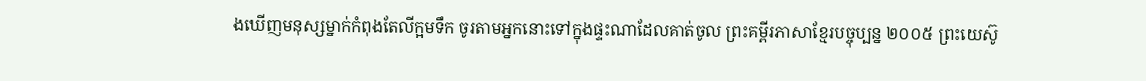ងឃើញមនុស្សម្នាក់កំពុងតែលីក្អមទឹក ចូរតាមអ្នកនោះទៅក្នុងផ្ទះណាដែលគាត់ចូល ព្រះគម្ពីរភាសាខ្មែរបច្ចុប្បន្ន ២០០៥ ព្រះយេស៊ូ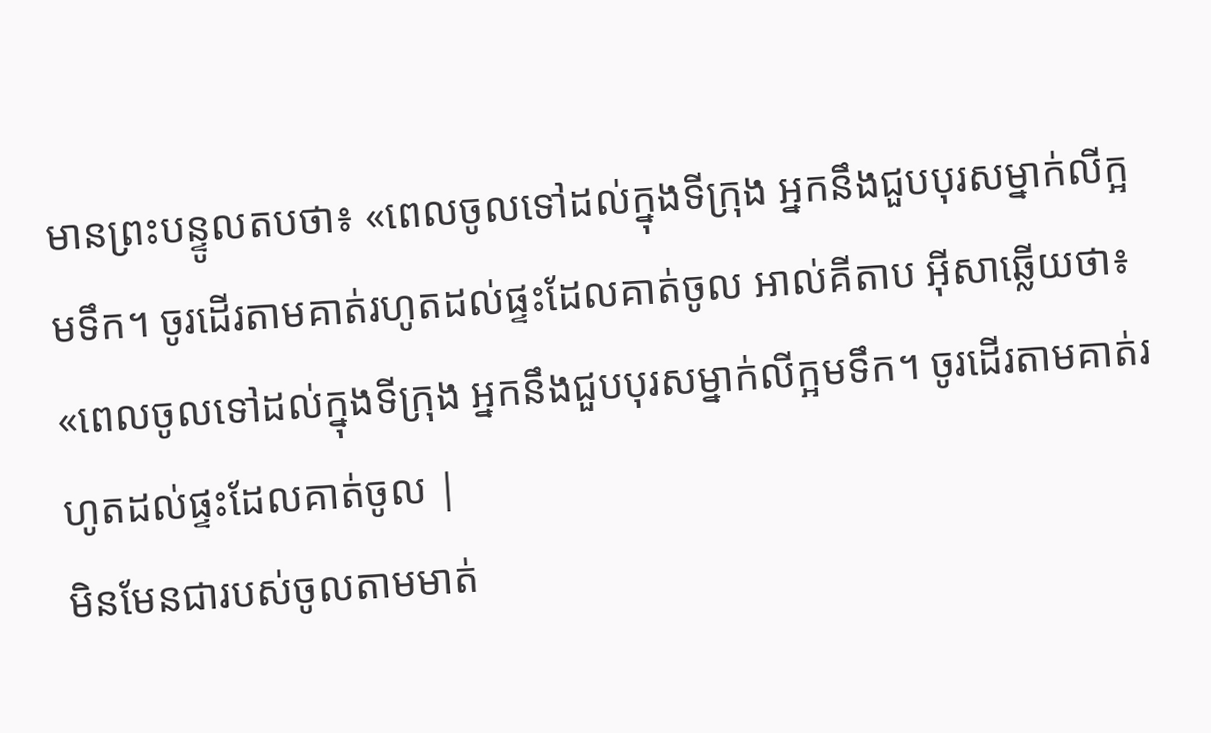មានព្រះបន្ទូលតបថា៖ «ពេលចូលទៅដល់ក្នុងទីក្រុង អ្នកនឹងជួបបុរសម្នាក់លីក្អមទឹក។ ចូរដើរតាមគាត់រហូតដល់ផ្ទះដែលគាត់ចូល អាល់គីតាប អ៊ីសាឆ្លើយថា៖ «ពេលចូលទៅដល់ក្នុងទីក្រុង អ្នកនឹងជួបបុរសម្នាក់លីក្អមទឹក។ ចូរដើរតាមគាត់រហូតដល់ផ្ទះដែលគាត់ចូល |
មិនមែនជារបស់ចូលតាមមាត់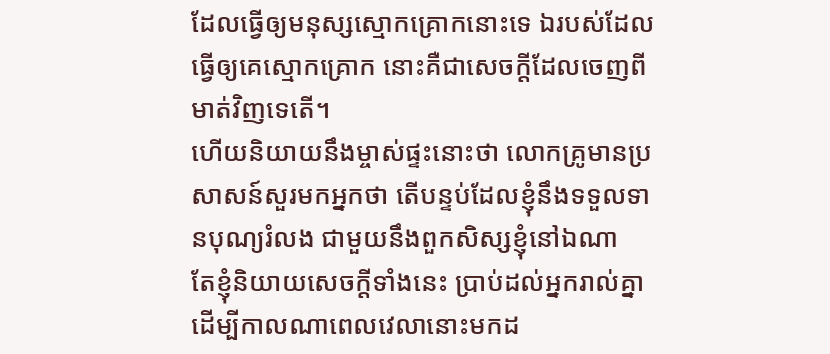ដែលធ្វើឲ្យមនុស្សស្មោកគ្រោកនោះទេ ឯរបស់ដែលធ្វើឲ្យគេស្មោកគ្រោក នោះគឺជាសេចក្ដីដែលចេញពីមាត់វិញទេតើ។
ហើយនិយាយនឹងម្ចាស់ផ្ទះនោះថា លោកគ្រូមានប្រសាសន៍សួរមកអ្នកថា តើបន្ទប់ដែលខ្ញុំនឹងទទួលទានបុណ្យរំលង ជាមួយនឹងពួកសិស្សខ្ញុំនៅឯណា
តែខ្ញុំនិយាយសេចក្ដីទាំងនេះ ប្រាប់ដល់អ្នករាល់គ្នា ដើម្បីកាលណាពេលវេលានោះមកដ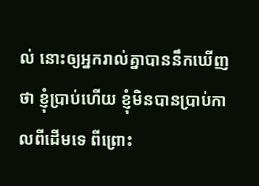ល់ នោះឲ្យអ្នករាល់គ្នាបាននឹកឃើញថា ខ្ញុំប្រាប់ហើយ ខ្ញុំមិនបានប្រាប់កាលពីដើមទេ ពីព្រោះ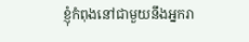ខ្ញុំកំពុងនៅជាមួយនឹងអ្នករា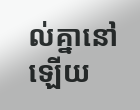ល់គ្នានៅឡើយ